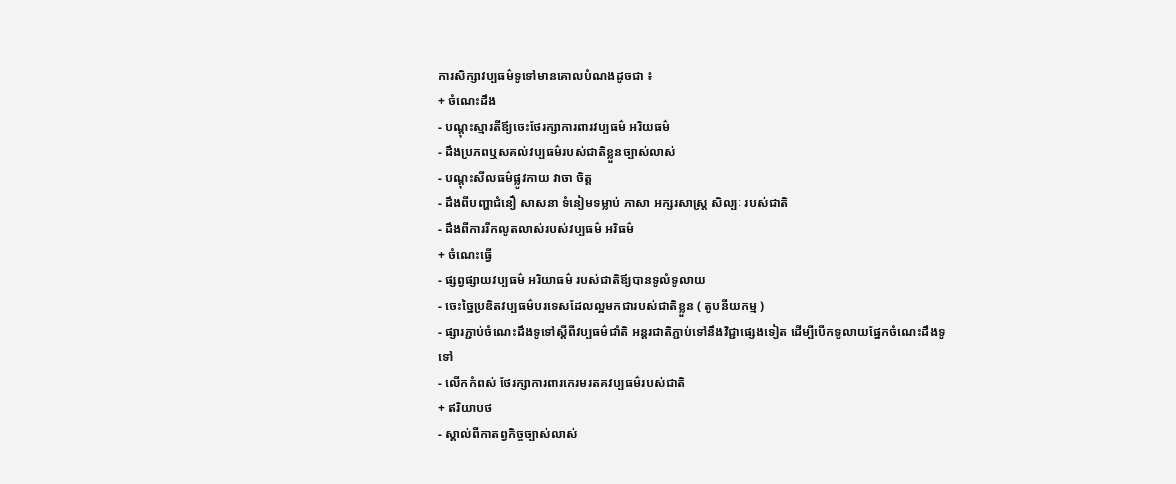ការសិក្សាវប្បធម៌ទូទៅមានគោលបំណងដូចជា ៖
+ ចំណេះដឹង
- បណ្ដុះស្មារតីឪ្យចេះថែរក្សាការពារវប្បធម៌ អរិយធម៌
- ដឹងប្រភពឬសគល់វប្បធម៌របស់ជាតិខ្លួនច្បាស់លាស់
- បណ្ដុះសីលធម៌ផ្លូវកាយ វាចា ចិត្ត
- ដឹងពីបញ្ហាជំនឿ សាសនា ទំនៀមទម្លាប់ ភាសា អក្សរសាស្រ្ដ សិល្បៈ របស់ជាតិ
- ដឹងពីការរីកលូតលាស់របស់វប្បធម៌ អរិធម៌
+ ចំណេះធ្វើ
- ផ្សព្វផ្សាយវប្បធម៌ អរិយាធម៌ របស់ជាតិឪ្យបានទូលំទូលាយ
- ចេះច្នៃប្រឌិតវប្បធម៌បរទេសដែលល្អមកជារបស់ជាតិខ្លួន ( តូបនីយកម្ម )
- ផ្សារភ្ជាប់ចំណេះដឹងទូទៅស្ដីពីវប្បធម៌ជាំតិ អន្តរជាតិភ្ជាប់ទៅនឹងវិជ្ជាផ្សេងទៀត ដើម្បីបើកទូលាយផ្នែកចំណេះដឹងទូទៅ
- លើកកំពស់ ថែរក្សាការពារកេរមរតគវប្បធម៌របស់ជាតិ
+ ឥរិយាបថ
- ស្គាល់ពីកាតព្វកិច្ចច្បាស់លាស់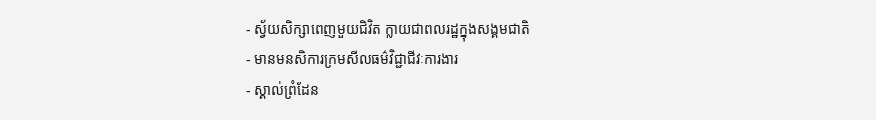- ស្វ័យសិក្សាពេញមួយជិវិត ក្លាយជាពលរដ្ឋក្នុងសង្គមជាតិ
- មានមនសិការក្រមសីលធម៌វិជ្ជាជីវៈការងារ
- ស្គាល់ព្រំដែន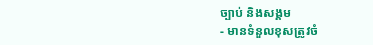ច្បាប់ និងសង្គម
- មានទំនួលខុសត្រូវចំ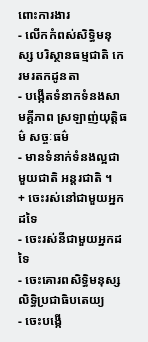ពោះការងារ
- លើកកំពស់សិទ្ធិមនុស្ស បរិស្ថានធម្មជាតិ កេរមរតកដូនតា
- បង្កើតទំនាកទំនងសាមគ្គីភាព ស្រឡាញ់យុត្តិធម៌ សច្ចៈធម៌
- មានទំនាក់ទំនងល្អជាមួយជាតិ អន្តរជាតិ ។
+ ចេះរស់នៅជាមួយអ្នកដទៃ
- ចេះរស់នីជាមួយអ្នកដទៃ
- ចេះគោរពសិទ្ធិមនុស្ស លិទ្ធិប្រជាធិបតេយ្យ
- ចេះបង្កើ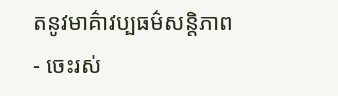តនូវមាគ៌ាវប្បធម៌សន្តិភាព
- ចេះរស់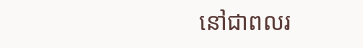នៅជាពលរ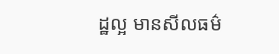ដ្ឋល្អ មានសីលធម៌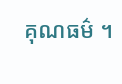គុណធម៌ ។